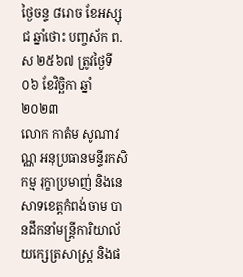ថ្ងៃចន្ទ ៨រោច ខែអស្សុជ ឆ្នាំថោះ បញ្ចស័ក ព.ស ២៥៦៧ ត្រូវថ្ងៃទី០៦ ខែវិច្ឆិកា ឆ្នាំ២០២៣
លោក កាតំម សូណាវណ្ណ អនុប្រធានមន្ទីរកសិកម្ម រុក្ខាប្រមាញ់ និងនេសាទខេត្តកំពង់ចាម បានដឹកនាំមន្ត្រីការិយាល័យក្សេត្រសាស្ត្រ និងផ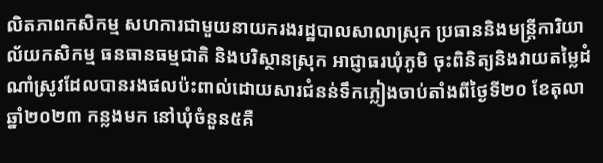លិតភាពកសិកម្ម សហការជាមួយនាយករងរដ្ឋបាលសាលាស្រុក ប្រធាននិងមន្ត្រីការិយាល័យកសិកម្ម ធនធានធម្មជាតិ និងបរិស្ថានស្រុក អាជ្ញាធរឃុំភូមិ ចុះពិនិត្យនិងវាយតម្លៃដំណាំស្រូវដែលបានរងផលប៉ះពាល់ដោយសារជំនន់ទឹកភ្លៀងចាប់តាំងពីថ្ងៃទី២០ ខែតុលា ឆ្នាំ២០២៣ កន្លងមក នៅឃុំចំនួន៥គឺ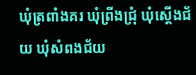ឃុំត្រពាំងគរ ឃុំព្រីងជ្រុំ ឃុំស្តើងជ័យ ឃុំសំពងជ័យ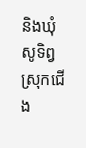និងឃុំសូទិព្វ ស្រុកជើង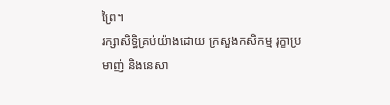ព្រៃ។
រក្សាសិទិ្ធគ្រប់យ៉ាងដោយ ក្រសួងកសិកម្ម រុក្ខាប្រមាញ់ និងនេសា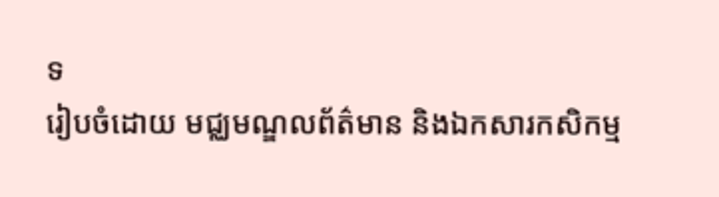ទ
រៀបចំដោយ មជ្ឈមណ្ឌលព័ត៌មាន និងឯកសារកសិកម្ម